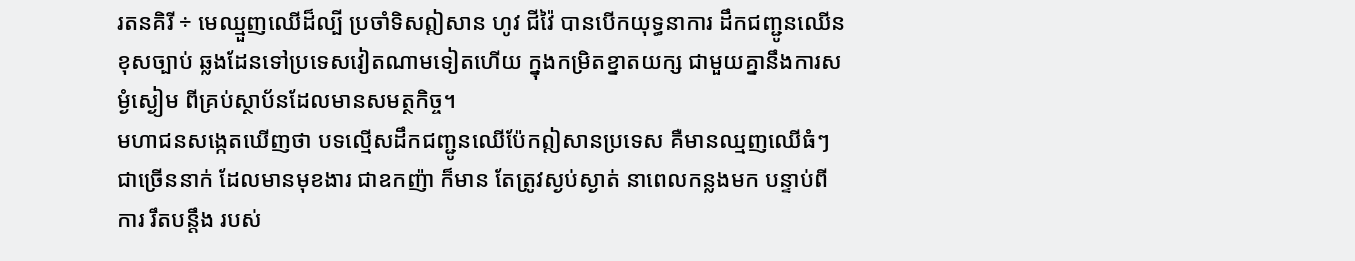រតនគិរី ÷ មេឈ្មួញឈើដ៏ល្បី ប្រចាំទិសឦសាន ហូវ ជីវ៉ៃ បានបើកយុទ្ធនាការ ដឹកជញ្ជូនឈើនខុសច្បាប់ ឆ្លងដែនទៅប្រទេសវៀតណាមទៀតហើយ ក្នុងកម្រិតខ្នាតយក្ស ជាមួយគ្នានឹងការសម្ងំស្ងៀម ពីគ្រប់ស្ថាប័នដែលមានសមត្ថកិច្ច។
មហាជនសង្កេតឃើញថា បទល្មើសដឹកជញ្ជូនឈើប៉ែកឦសានប្រទេស គឺមានឈ្មញឈើធំៗជាច្រើននាក់ ដែលមានមុខងារ ជាឧកញ៉ា ក៏មាន តែត្រូវស្ងប់ស្ងាត់ នាពេលកន្លងមក បន្ទាប់ពីការ រឹតបន្តឹង របស់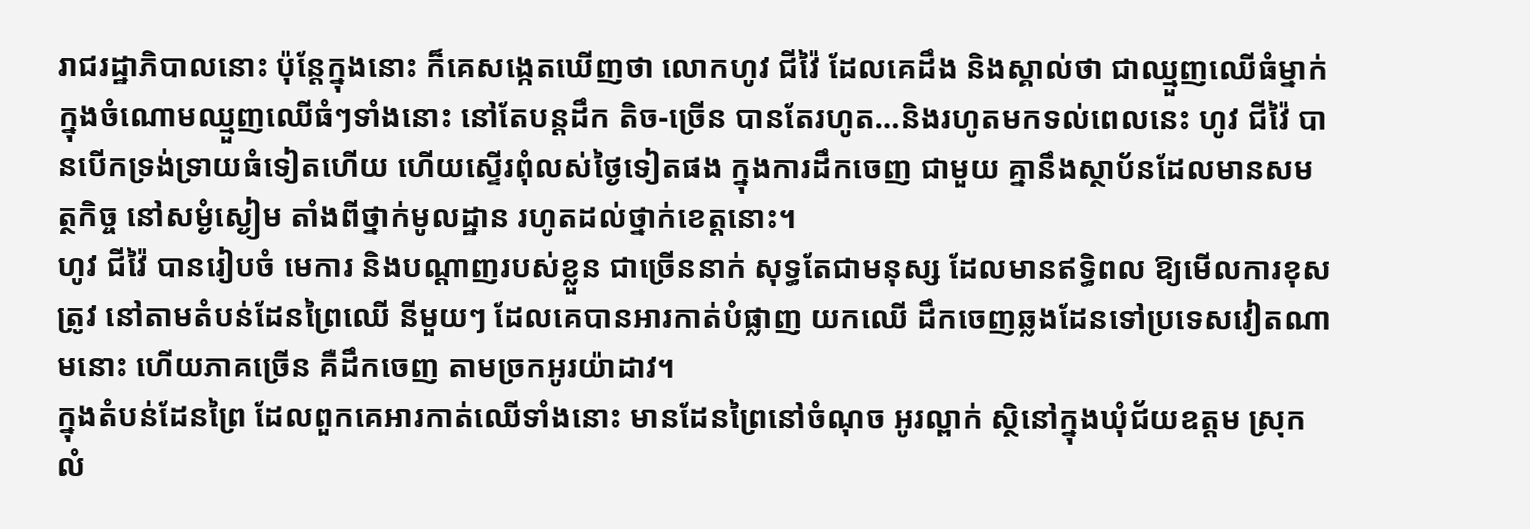រាជរដ្ឋាភិបាលនោះ ប៉ុន្តែក្នុងនោះ ក៏គេសង្កេតឃើញថា លោកហូវ ជីវ៉ៃ ដែលគេដឹង និងស្គាល់ថា ជាឈ្មួញឈើធំម្នាក់ ក្នុងចំណោមឈ្មួញឈើធំៗទាំងនោះ នៅតែបន្តដឹក តិច-ច្រើន បានតែរហូត…និងរហូតមកទល់ពេលនេះ ហូវ ជីវ៉ៃ បានបើកទ្រង់ទ្រាយធំទៀតហើយ ហើយស្ទើរពុំលស់ថ្ងៃទៀតផង ក្នុងការដឹកចេញ ជាមួយ គ្នានឹងស្ថាប័នដែលមានសមត្ថកិច្ច នៅសម្ងំស្ងៀម តាំងពីថ្នាក់មូលដ្ឋាន រហូតដល់ថ្នាក់ខេត្តនោះ។
ហូវ ជីវ៉ៃ បានរៀបចំ មេការ និងបណ្ដាញរបស់ខ្លួន ជាច្រើននាក់ សុទ្ធតែជាមនុស្ស ដែលមានឥទ្ធិពល ឱ្យមើលការខុសត្រូវ នៅតាមតំបន់ដែនព្រៃឈើ នីមួយៗ ដែលគេបានអារកាត់បំផ្លាញ យកឈើ ដឹកចេញឆ្លងដែនទៅប្រទេសវៀតណាមនោះ ហើយភាគច្រើន គឺដឹកចេញ តាមច្រកអូរយ៉ាដាវ។
ក្នុងតំបន់ដែនព្រៃ ដែលពួកគេអារកាត់ឈើទាំងនោះ មានដែនព្រៃនៅចំណុច អូរល្ពាក់ ស្ថិនៅក្នុងឃុំជ័យឧត្តម ស្រុកលំ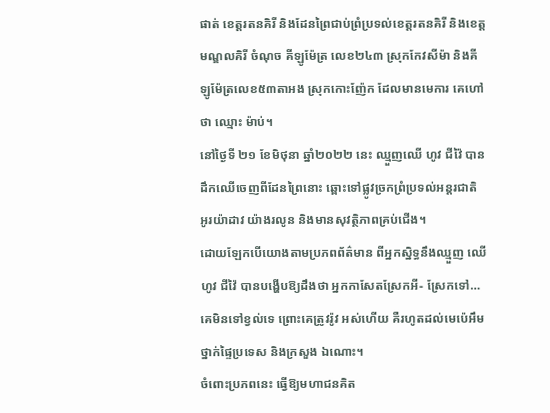ផាត់ ខេត្តរតនគិរី និងដែនព្រៃជាប់ព្រំប្រទល់ខេត្តរតនគិរី និងខេត្តមណ្ឌលគិរី ចំណុច គីឡូម៉ែត្រ លេខ២៤៣ ស្រុកកែវសីម៉ា និងគីឡូម៉ែត្រលេខ៥៣តាអង ស្រុកកោះញ៉ែក ដែលមានមេការ គេហៅថា ឈ្មោះ ម៉ាប់។
នៅថ្ងៃទី ២១ ខែមិថុនា ឆ្នាំ២០២២ នេះ ឈ្មួញឈើ ហូវ ជីវ៉ៃ បានដឹកឈើចេញពីដែនព្រៃនោះ ឆ្ពោះទៅផ្លូវច្រកព្រំប្រទល់អន្តរជាតិ អូរយ៉ាដាវ យ៉ាងរលូន និងមានសុវត្ថិភាពគ្រប់ជើង។
ដោយឡែកបើយោងតាមប្រភពព័ត៌មាន ពីអ្នកស្និទ្ធនឹងឈ្មួញ ឈើ ហូវ ជីវ៉ៃ បានបង្ហើបឱ្យដឹងថា អ្នកកាសែតស្រែកអី- ស្រែកទៅ…គេមិនទៅខ្វល់ទេ ព្រោះគេត្រូវរ៉ូវ អស់ហើយ គឺរហូតដល់មេប៉េអឹមថ្នាក់ផ្ទៃប្រទេស និងក្រសួង ឯណោះ។
ចំពោះប្រភពនេះ ធ្វើឱ្យមហាជនគិត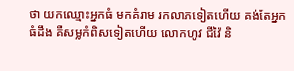ថា យកឈ្មោះអ្នកធំ មកគំរាម រកលាភទៀតហើយ គង់តែអ្នកធំដឹង គឺសម្លកំពិសទៀតហើយ លោកហូវ ជីវ៉ៃ និ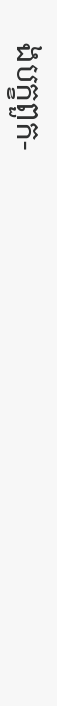ងបក្ខពួក-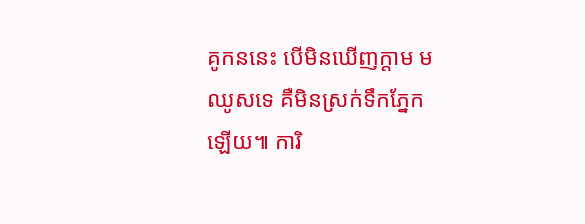គូកននេះ បើមិនឃើញក្ដាម មឈូសទេ គឺមិនស្រក់ទឹកភ្នែកឡើយ៕ ការិ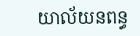យាល័យនពន្ធ